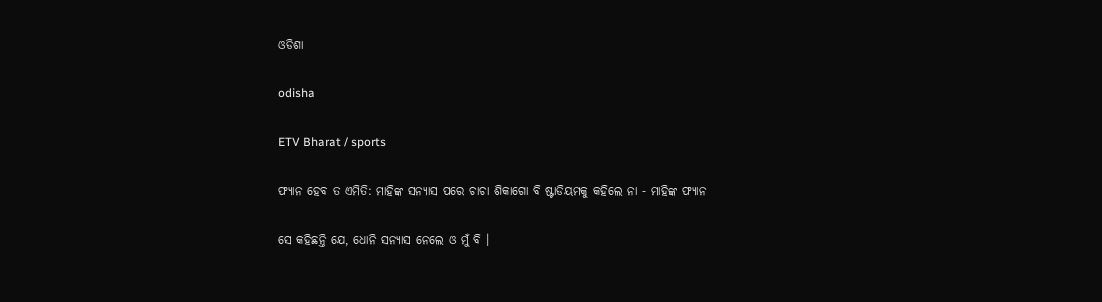ଓଡିଶା

odisha

ETV Bharat / sports

ଫ୍ୟାନ ହେବ ତ ଏମିତି: ମାହିଙ୍କ ସନ୍ୟାସ ପରେ ଚାଚା ଶିକାଗୋ ବି ଷ୍ଟାଡିୟମକୁ କହିଲେ ନା - ମାହିଙ୍କ ଫ୍ୟାନ

ସେ କହିଛନ୍ତି ଯେ, ଧୋନି ସନ୍ୟାସ ନେଲେ ଓ ମୁଁ ବି ।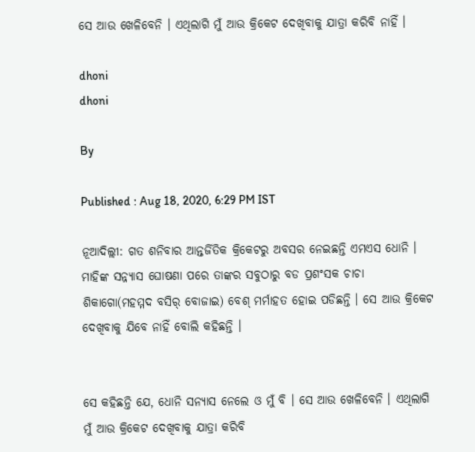ସେ ଆଉ ଖେଳିବେନି । ଏଥିଲାଗି ମୁଁ ଆଉ କ୍ରିକେଟ ଦେଖିବାକୁ ଯାତ୍ରା କରିବି ନାହିଁ ।

dhoni
dhoni

By

Published : Aug 18, 2020, 6:29 PM IST

ନୂଆଦିଲ୍ଲୀ: ଗତ ଶନିବାର ଆନ୍ତର୍ଜିତିକ କ୍ରିକେଟରୁ ଅବସର ନେଇଛନ୍ତି ଏମଏସ ଧୋନି । ମାହିଙ୍କ ସନ୍ନ୍ୟାସ ଘୋଷଣା ପରେ ତାଙ୍କର ସବୁଠାରୁ ବଡ ପ୍ରଶଂସକ ଚାଚା ଶିକାଗୋ(ମହମ୍ମଦ ବସିର୍ ବୋଜାଇ) ବେଶ୍ ମର୍ମାହତ ହୋଇ ପଡିଛନ୍ତି । ସେ ଆଉ କ୍ରିକେଟ ଦେଖିବାକୁ ଯିବେ ନାହିଁ ବୋଲି କହିଛନ୍ତି ।


ସେ କହିଛନ୍ତି ଯେ, ଧୋନି ସନ୍ୟାସ ନେଲେ ଓ ମୁଁ ବି । ସେ ଆଉ ଖେଳିବେନି । ଏଥିଲାଗି ମୁଁ ଆଉ କ୍ରିକେଟ ଦେଖିବାକୁ ଯାତ୍ରା କରିବି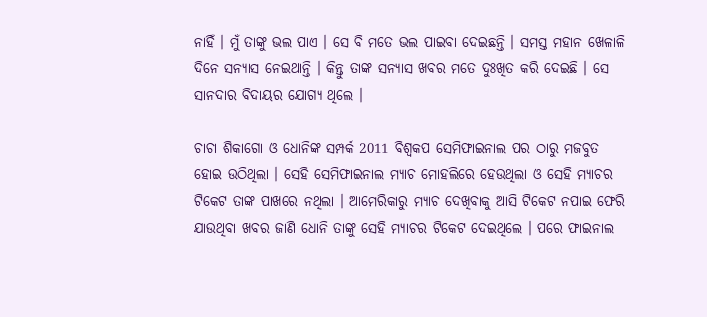ନାହିଁ । ମୁଁ ତାଙ୍କୁ ଭଲ ପାଏ । ସେ ବି ମତେ ଭଲ ପାଇବା ଦେଇଛନ୍ତି । ସମସ୍ତ ମହାନ ଖେଳାଳି ଦିନେ ସନ୍ୟାସ ନେଇଥାନ୍ତି । କିନ୍ତୁ ତାଙ୍କ ସନ୍ୟାସ ଖବର ମତେ ଦୁଃଖିତ କରି ଦେଇଛି । ସେ ସାନଦାର ବିଦାୟର ଯୋଗ୍ୟ ଥିଲେ ।

ଚାଚା ଶିକାଗୋ ଓ ଧୋନିଙ୍କ ସମ୍ପର୍କ 2011 ବିଶ୍ବକପ ସେମିଫାଇନାଲ ପର ଠାରୁ ମଜବୁତ ହୋଇ ଉଠିଥିଲା । ସେହି ସେମିଫାଇନାଲ ମ୍ୟାଚ ମୋହଲିରେ ହେଉଥିଲା ଓ ସେହି ମ୍ୟାଚର ଟିକେଟ ତାଙ୍କ ପାଖରେ ନଥିଲା । ଆମେରିକାରୁ ମ୍ୟାଚ ଦେଖିବାକୁ ଆସି ଟିକେଟ ନପାଇ ଫେରି ଯାଉଥିବା ଖବର ଜାଣି ଧୋନି ତାଙ୍କୁ ସେହି ମ୍ୟାଚର ଟିକେଟ ଦେଇଥିଲେ । ପରେ ଫାଇନାଲ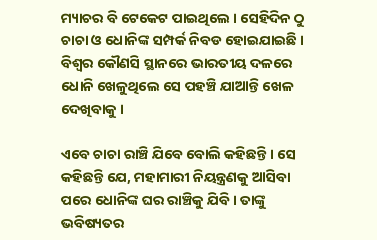ମ୍ୟାଚର ବି ଟେକେଟ ପାଇଥିଲେ । ସେହିଦିନ ଠୁ ଚାଚା ଓ ଧୋନିଙ୍କ ସମ୍ପର୍କ ନିବଡ ହୋଇଯାଇଛି । ବିଶ୍ବର କୌଣସି ସ୍ଥାନରେ ଭାରତୀୟ ଦଳରେ ଧୋନି ଖେଳୁଥିଲେ ସେ ପହଞ୍ଚି ଯାଆନ୍ତି ଖେଳ ଦେଖିବାକୁ ।

ଏବେ ଚାଚା ରାଞ୍ଚି ଯିବେ ବୋଲି କହିଛନ୍ତି । ସେ କହିଛନ୍ତି ଯେ, ମହାମାରୀ ନିୟନ୍ତ୍ରଣକୁ ଆସିବା ପରେ ଧୋନିଙ୍କ ଘର ରାଞ୍ଚିକୁ ଯିବି । ତାଙ୍କୁ ଭବିଷ୍ୟତର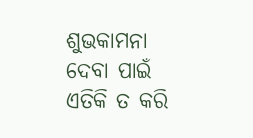ଶୁଭକାମନା ଦେବା ପାଇଁ ଏତିକି ତ କରି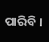ପାରିବି ।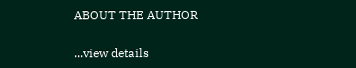ABOUT THE AUTHOR

...view details